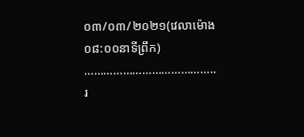០៣/០៣/២០២១(វេលាម៉ោង០៨:០០នាទីព្រឹក) ………………………………….. រ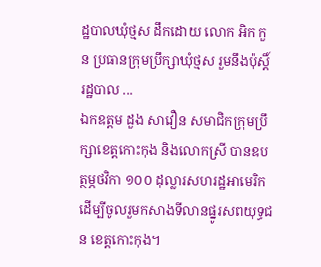ដ្ឋបាលឃុំថ្មស ដឹកដោយ លោក អិក កួន ប្រធានក្រុមប្រឹក្សាឃុំថ្មស រួមនឹងប៉ុស្តិ៍រដ្ឋបាល ...
ឯកឧត្តម ដួង សាវឿន សមាជិកក្រុមប្រឹក្សាខេត្តកោះកុង និងលោកស្រី បានឧបត្ថម្ភថវិកា ១០០ ដុល្លារសហរដ្ឋអាមេរិក ដើម្បីចូលរួមកសាងទីលានផ្នូរសពយុទ្ធជន ខេត្តកោះកុង។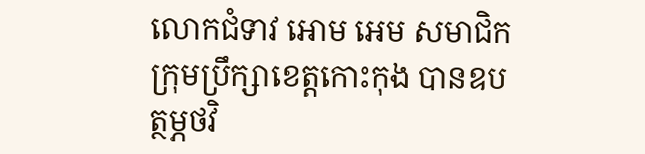លោកជំទាវ អោម អេម សមាជិកក្រុមប្រឹក្សាខេត្តកោះកុង បានឧបត្ថម្ភថវិ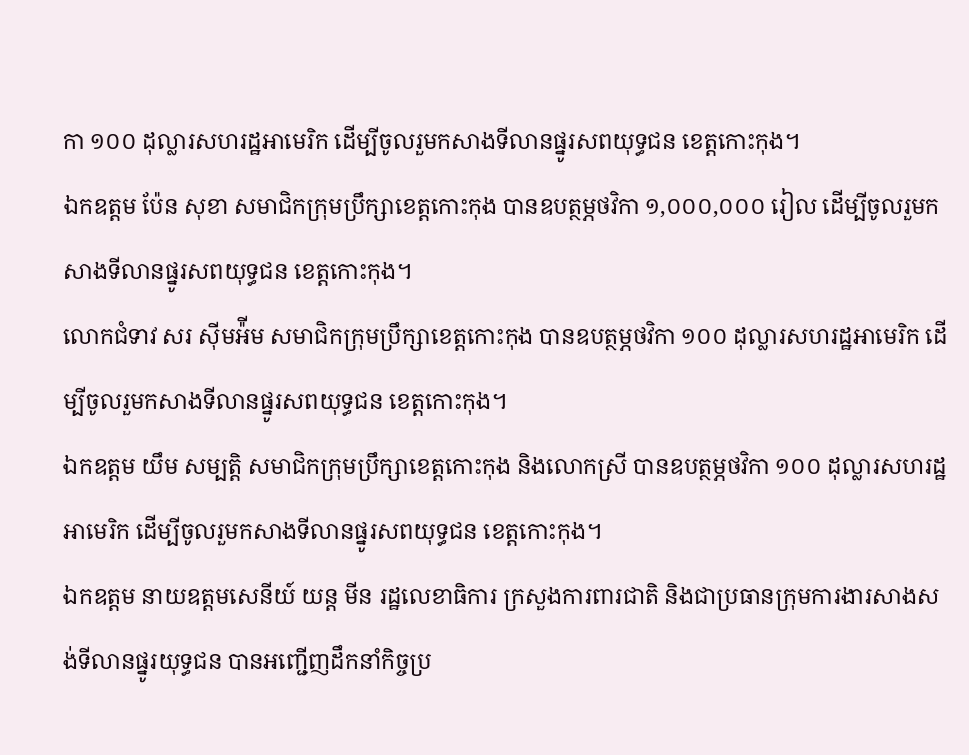កា ១០០ ដុល្លារសហរដ្ឋអាមេរិក ដើម្បីចូលរួមកសាងទីលានផ្នូរសពយុទ្ធជន ខេត្តកោះកុង។
ឯកឧត្តម ប៉ែន សុខា សមាជិកក្រុមប្រឹក្សាខេត្តកោះកុង បានឧបត្ថម្ភថវិកា ១,០០០,០០០ រៀល ដើម្បីចូលរួមកសាងទីលានផ្នូរសពយុទ្ធជន ខេត្តកោះកុង។
លោកជំទាវ សរ ស៊ីមអ៉ីម សមាជិកក្រុមប្រឹក្សាខេត្តកោះកុង បានឧបត្ថម្ភថវិកា ១០០ ដុល្លារសហរដ្ឋអាមេរិក ដើម្បីចូលរួមកសាងទីលានផ្នូរសពយុទ្ធជន ខេត្តកោះកុង។
ឯកឧត្តម យឹម សម្បត្តិ សមាជិកក្រុមប្រឹក្សាខេត្តកោះកុង និងលោកស្រី បានឧបត្ថម្ភថវិកា ១០០ ដុល្លារសហរដ្ឋអាមេរិក ដើម្បីចូលរួមកសាងទីលានផ្នូរសពយុទ្ធជន ខេត្តកោះកុង។
ឯកឧត្តម នាយឧត្ដមសេនីយ៍ យន្ត មីន រដ្ឋលេខាធិការ ក្រសួងការពារជាតិ និងជាប្រធានក្រុមការងារសាងសង់ទីលានផ្នូរយុទ្ធជន បានអញ្ជើញដឹកនាំកិច្ចប្រ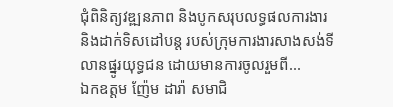ជុំពិនិត្យវឌ្ឍនភាព និងបូកសរុបលទ្ធផលការងារ និងដាក់ទិសដៅបន្ត របស់ក្រុមការងារសាងសង់ទីលានផ្នូរយុទ្ធជន ដោយមានការចូលរួមពី...
ឯកឧត្តម ញ៉ែម ដារ៉ា សមាជិ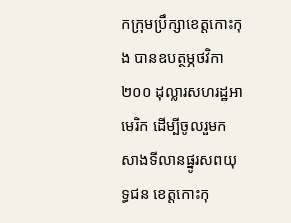កក្រុមប្រឹក្សាខេត្តកោះកុង បានឧបត្ថម្ភថវិកា ២០០ ដុល្លារសហរដ្ឋអាមេរិក ដើម្បីចូលរួមកសាងទីលានផ្នូរសពយុទ្ធជន ខេត្តកោះកុ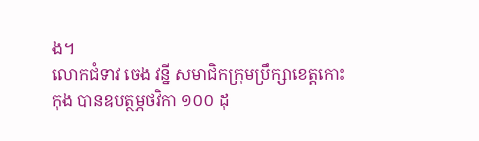ង។
លោកជំទាវ ចេង វន្នី សមាជិកក្រុមប្រឹក្សាខេត្តកោះកុង បានឧបត្ថម្ភថវិកា ១០០ ដុ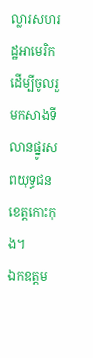ល្លារសហរដ្ឋអាមេរិក ដើម្បីចូលរួមកសាងទីលានផ្នូរសពយុទ្ធជន ខេត្តកោះកុង។
ឯកឧត្តម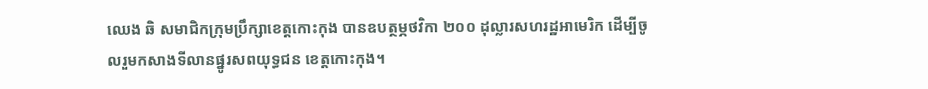ឈេង ឆិ សមាជិកក្រុមប្រឹក្សាខេត្តកោះកុង បានឧបត្ថម្ភថវិកា ២០០ ដុល្លារសហរដ្ឋអាមេរិក ដើម្បីចូលរួមកសាងទីលានផ្នូរសពយុទ្ធជន ខេត្តកោះកុង។